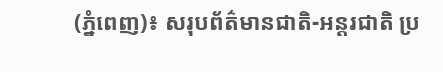(ភ្នំពេញ)៖ សរុបព័ត៌មានជាតិ-អន្តរជាតិ ប្រ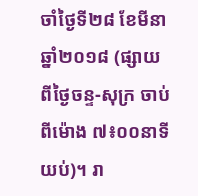ចាំថ្ងៃទី២៨ ខែមីនា ឆ្នាំ២០១៨ (ផ្សាយពីថ្ងៃចន្ទ-សុក្រ ចាប់ពីម៉ោង ៧៖០០នាទីយប់)។ រា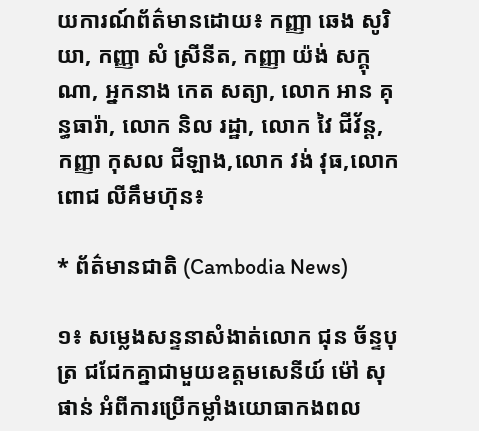យការណ៍ព័ត៌មានដោយ៖ កញ្ញា ឆេង សូរិយា, កញ្ញា សំ ស្រីនីត, កញ្ញា យ៉ង់ សក្គុណា, អ្នកនាង កេត សត្យា, លោក អាន គុន្ធធារ៉ា, លោក និល រដ្ឋា, លោក វៃ ជីវ័ន្ត, កញ្ញា កុសល ជីឡាង,លោក វង់ វុធ,លោក ពោជ លីគឹមហ៊ុន៖

* ព័ត៌មានជាតិ (Cambodia News)

១៖ សម្លេងសន្ទនាសំងាត់លោក ជុន ច័ន្ទបុត្រ ជជែកគ្នាជាមួយឧត្តមសេនីយ៍ ម៉ៅ សុផាន់ អំពីការប្រើកម្លាំងយោធាកងពល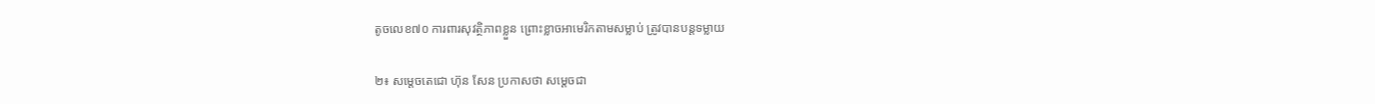តូចលេខ៧០ ការពារសុវត្ថិភាពខ្លួន ព្រោះខ្លាចអាមេរិកតាមសម្លាប់ ត្រូវបានបន្តទម្លាយ

២៖ សម្តេចតេជោ ហ៊ុន សែន ប្រកាសថា សម្តេចជា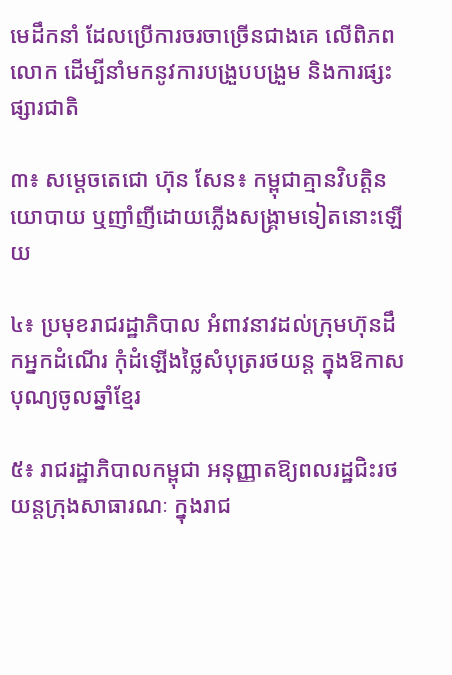មេដឹកនាំ ដែលប្រើការចរចាច្រើនជាងគេ លើពិភពលោក ដើម្បីនាំមកនូវការបង្រួបបង្រួម និងការផ្សះផ្សារជាតិ

៣៖ សម្តេចតេជោ ហ៊ុន សែន៖ កម្ពុជាគ្មានវិបត្តិនយោបាយ ឬញាំញីដោយភ្លើងសង្គ្រាមទៀតនោះឡើយ

៤៖ ប្រមុខរាជរដ្ឋាភិបាល អំពាវនាវដល់ក្រុមហ៊ុនដឹកអ្នកដំណើរ កុំដំឡើងថ្លៃសំបុត្ររថយន្ត ក្នុងឱកាសបុណ្យចូលឆ្នាំខ្មែរ

៥៖ រាជរដ្ឋាភិបាលកម្ពុជា អនុញ្ញាតឱ្យពលរដ្ឋជិះរថយន្តក្រុងសាធារណៈ ក្នុងរាជ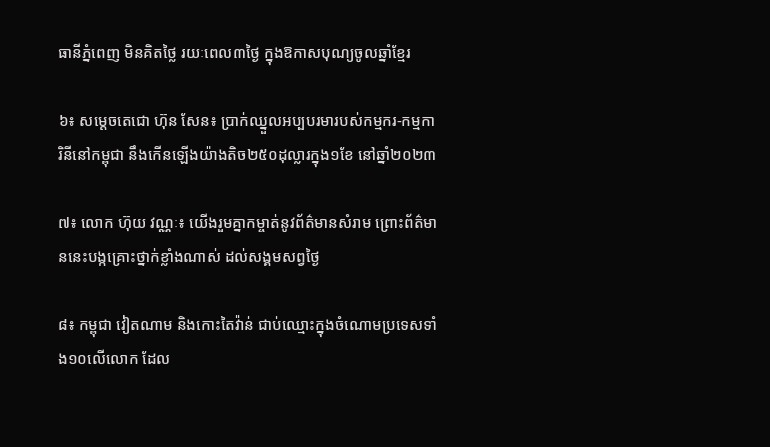ធានីភ្នំពេញ មិនគិតថ្លៃ រយៈពេល៣ថ្ងៃ ក្នុងឱកាសបុណ្យចូលឆ្នាំខ្មែរ

៦៖ សម្តេចតេជោ ហ៊ុន សែន៖ ប្រាក់ឈ្នួលអប្បបរមារបស់កម្មករ-កម្មការិនីនៅកម្ពុជា នឹងកើនឡើងយ៉ាងតិច២៥០ដុល្លារក្នុង១ខែ នៅឆ្នាំ២០២៣

៧៖ លោក ហ៊ុយ វណ្ណៈ៖ យើងរួមគ្នាកម្ចាត់នូវព័ត៌មានសំរាម ព្រោះព័ត៌មាននេះបង្កគ្រោះថ្នាក់ខ្លាំងណាស់ ដល់សង្គមសព្វថ្ងៃ

៨៖ កម្ពុជា វៀតណាម និងកោះតៃវ៉ាន់ ជាប់ឈ្មោះក្នុងចំណោមប្រទេសទាំង១០លើលោក ដែល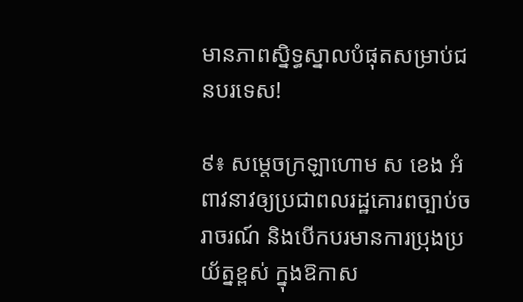មានភាពស្និទ្ធស្នាលបំផុតសម្រាប់ជនបរទេស!

៩៖ សម្តេចក្រឡាហោម ស ខេង អំពាវនាវឲ្យប្រជាពលរដ្ឋគោរពច្បាប់ចរាចរណ៍ និងបើកបរមានការប្រុងប្រយ័ត្នខ្ពស់ ក្នុងឱកាស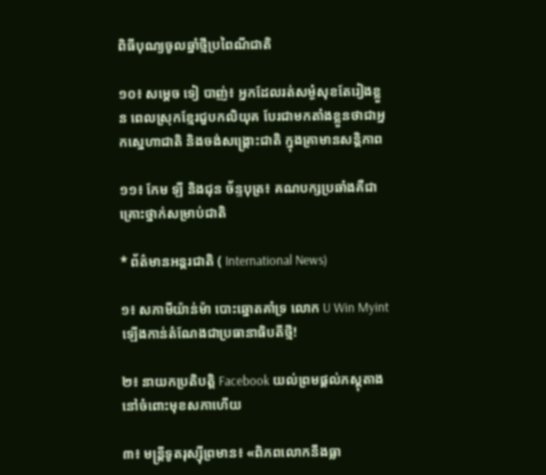ពិធីបុណ្យចូលឆ្នាំថ្មីប្រពៃណីជាតិ

១០៖ សម្តេច ទៀ បាញ់៖ អ្នកដែលរត់សម្ងំសុខតែរៀងខ្លួន ពេលស្រុកខ្មែរជួបកលិយុគ បែរជាមកតាំងខ្លួនថាជាអ្នកស្នេហាជាតិ និងចង់សង្គ្រោះជាតិ ក្នុងគ្រាមានសន្តិភាព

១១៖ កែម ឡី និងជុន ច័ន្ទបុត្រ៖ គណបក្សប្រឆាំងគឺជាគ្រោះថ្នាក់សម្រាប់ជាតិ

* ព័ត៌មានអន្តរជាតិ ( International News)

១៖ សភាមីយ៉ាន់ម៉ា បោះឆ្នោតគាំទ្រ លោក U Win Myint ឡើងកាន់តំណែងជាប្រធានាធិបតីថ្មី!

២៖ នាយកប្រតិបត្តិ Facebook យល់ព្រមផ្តល់ភស្តុតាង នៅចំពោះមុខសភាហើយ

៣៖ មន្ត្រីទូតរុស្ស៊ីព្រមាន៖ «ពិភពលោកនឹងធ្លា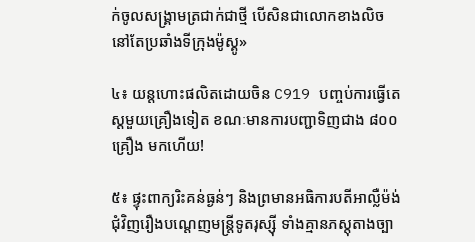ក់ចូលសង្គ្រាមត្រជាក់ជាថ្មី បើសិនជាលោកខាងលិច នៅតែប្រឆាំងទីក្រុងម៉ូស្គូ»

៤៖ យន្តហោះផលិតដោយចិន C919 បញ្ចប់ការធ្វើតេស្តមួយគ្រឿងទៀត ខណៈមានការបញ្ជាទិញជាង ៨០០គ្រឿង មកហើយ!

៥៖ ផ្ទុះពាក្យរិះគន់ធ្ងន់ៗ និងព្រមានអធិការបតីអាល្លឺម៉ង់ ជុំវិញរឿងបណ្តេញមន្ត្រីទូតរុស្ស៊ី ទាំងគ្មានភស្តុតាងច្បា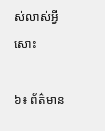ស់លាស់អ្វីសោះ

៦៖ ព័ត៌មាន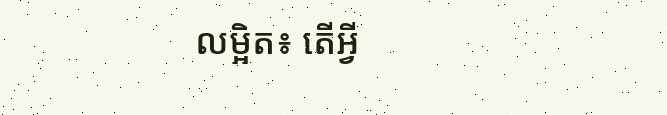លម្អិត៖ តើអ្វី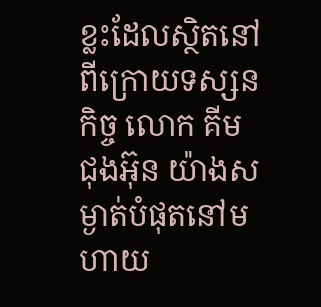ខ្លះដែលស្ថិតនៅពីក្រោយទស្សនកិច្ច លោក គីម ជុងអ៊ុន យ៉ាងសម្ងាត់បំផុតនៅមហាយ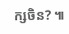ក្សចិន? ៕